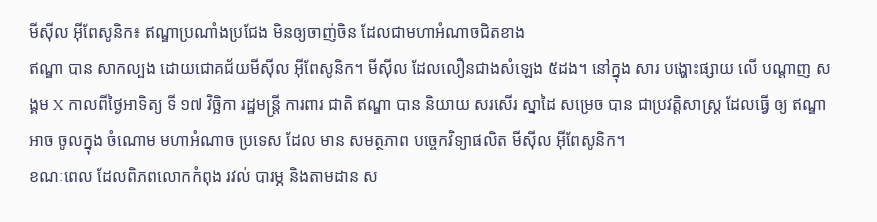មីស៊ីល អ៊ីពែសូនិក៖ ឥណ្ឌាប្រណាំងប្រជែង មិនឲ្យចាញ់ចិន ដែលជាមហាអំណាចជិតខាង
ឥណ្ឌា បាន សាកល្បង ដោយជោគជ័យមីស៊ីល អ៊ីពែសូនិក។ មីស៊ីល ដែលលឿនជាងសំឡេង ៥ដង។ នៅក្នុង សារ បង្ហោះផ្សាយ លើ បណ្តាញ សង្គម X កាលពីថ្ងៃអាទិត្យ ទី ១៧ វិច្ឆិកា រដ្ឋមន្រ្តី ការពារ ជាតិ ឥណ្ឌា បាន និយាយ សរសើរ ស្នាដៃ សម្រេច បាន ជាប្រវត្តិសាស្រ្ត ដែលធ្វើ ឲ្យ ឥណ្ឌា អាច ចូលក្នុង ចំណោម មហាអំណាច ប្រទេស ដែល មាន សមត្ថភាព បច្ចេកវិទ្យាផលិត មីស៊ីល អ៊ីពែសូនិក។
ខណៈពេល ដែលពិភពលោកកំពុង រវល់ បារម្ភ និងតាមដាន ស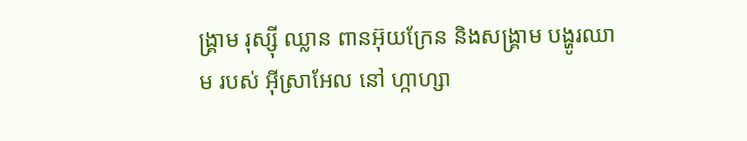ង្រ្គាម រុស្ស៊ី ឈ្លាន ពានអ៊ុយក្រែន និងសង្រ្គាម បង្ហូរឈាម របស់ អ៊ីស្រាអែល នៅ ហ្កាហ្សា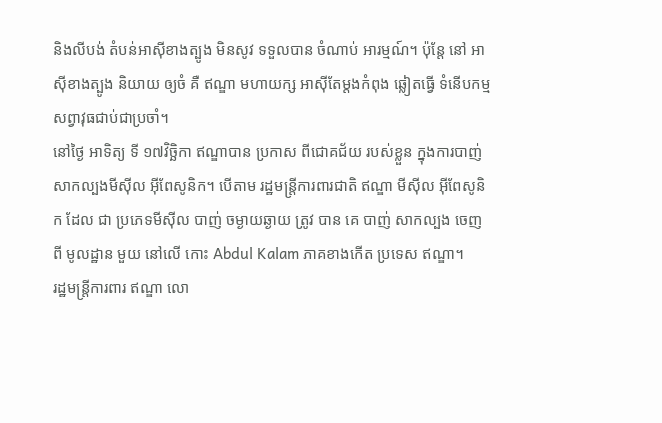និងលីបង់ តំបន់អាស៊ីខាងត្បូង មិនសូវ ទទួលបាន ចំណាប់ អារម្មណ៍។ ប៉ុន្តែ នៅ អាស៊ីខាងត្បូង និយាយ ឲ្យចំ គឺ ឥណ្ឌា មហាយក្ស អាស៊ីតែម្តងកំពុង ឆ្លៀតធ្វើ ទំនើបកម្ម សព្វាវុធជាប់ជាប្រចាំ។
នៅថ្ងៃ អាទិត្យ ទី ១៧វិច្ឆិកា ឥណ្ឌាបាន ប្រកាស ពីជោគជ័យ របស់ខ្លួន ក្នុងការបាញ់ សាកល្បងមីស៊ីល អ៊ីពែសូនិក។ បើតាម រដ្ឋមន្រ្តីការពារជាតិ ឥណ្ឌា មីស៊ីល អ៊ីពែសូនិក ដែល ជា ប្រភេទមីស៊ីល បាញ់ ចម្ងាយឆ្ងាយ ត្រូវ បាន គេ បាញ់ សាកល្បង ចេញពី មូលដ្ឋាន មួយ នៅលើ កោះ Abdul Kalam ភាគខាងកើត ប្រទេស ឥណ្ឌា។
រដ្ឋមន្រ្តីការពារ ឥណ្ឌា លោ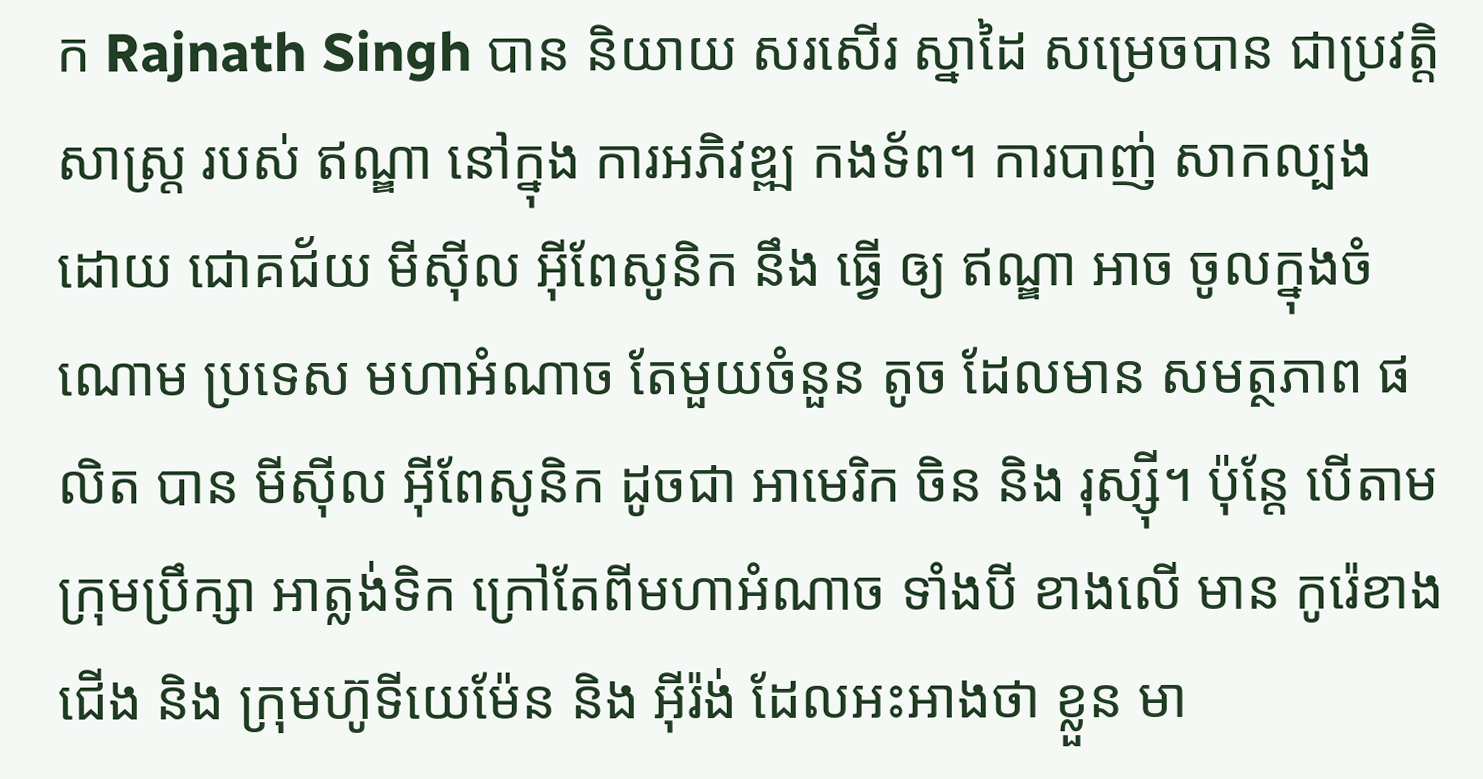ក Rajnath Singh បាន និយាយ សរសើរ ស្នាដៃ សម្រេចបាន ជាប្រវត្តិសាស្រ្ត របស់ ឥណ្ឌា នៅក្នុង ការអភិវឌ្ឍ កងទ័ព។ ការបាញ់ សាកល្បង ដោយ ជោគជ័យ មីស៊ីល អ៊ីពែសូនិក នឹង ធ្វើ ឲ្យ ឥណ្ឌា អាច ចូលក្នុងចំណោម ប្រទេស មហាអំណាច តែមួយចំនួន តូច ដែលមាន សមត្ថភាព ផលិត បាន មីស៊ីល អ៊ីពែសូនិក ដូចជា អាមេរិក ចិន និង រុស្ស៊ី។ ប៉ុន្តែ បើតាម ក្រុមប្រឹក្សា អាត្លង់ទិក ក្រៅតែពីមហាអំណាច ទាំងបី ខាងលើ មាន កូរ៉េខាងជើង និង ក្រុមហ៊ូទីយេម៉ែន និង អ៊ីរ៉ង់ ដែលអះអាងថា ខ្លួន មា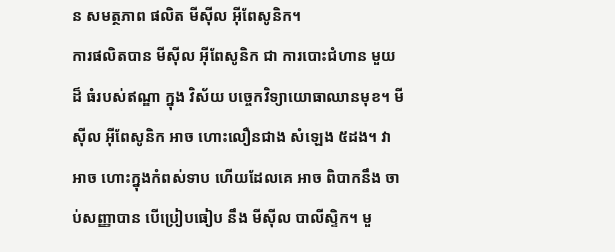ន សមត្ថភាព ផលិត មីស៊ីល អ៊ីពែសូនិក។
ការផលិតបាន មីស៊ីល អ៊ីពែសូនិក ជា ការបោះជំហាន មួយ ដ៏ ធំរបស់ឥណ្ឌា ក្នុង វិស័យ បច្ចេកវិទ្យាយោធាឈានមុខ។ មីស៊ីល អ៊ីពែសូនិក អាច ហោះលឿនជាង សំឡេង ៥ដង។ វាអាច ហោះក្នុងកំពស់ទាប ហើយដែលគេ អាច ពិបាកនឹង ចាប់សញ្ញាបាន បើប្រៀបធៀប នឹង មីស៊ីល បាលីស្ទិក។ មួ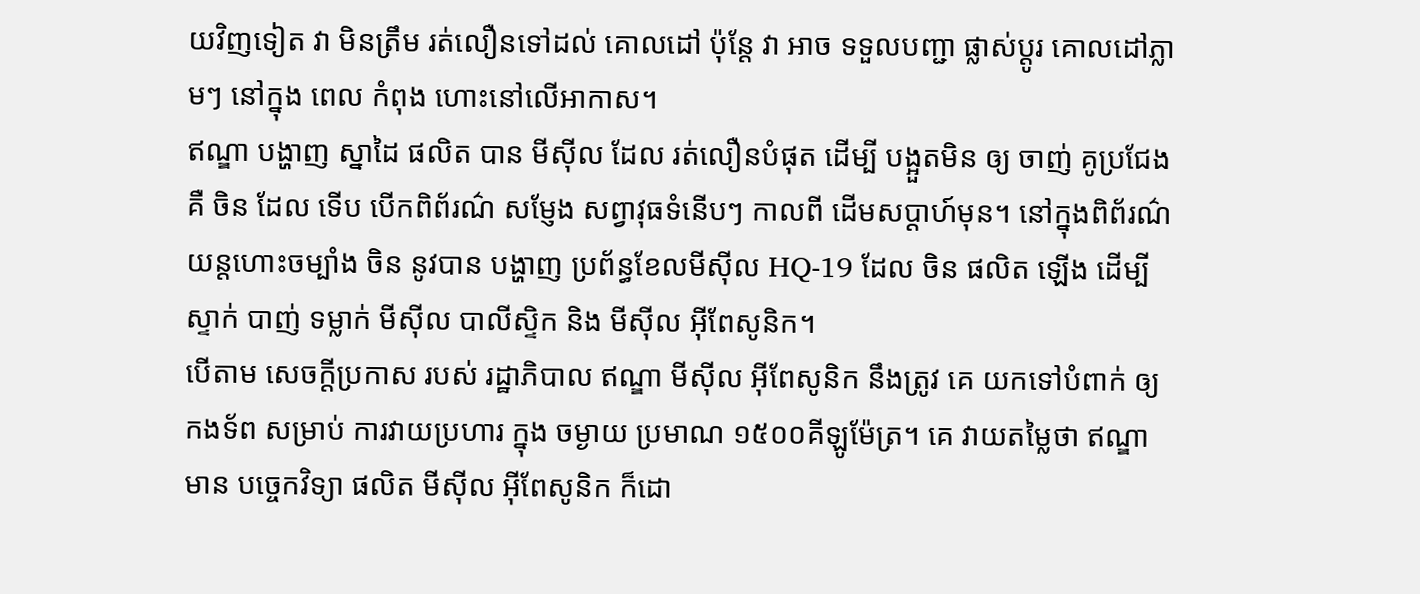យវិញទៀត វា មិនត្រឹម រត់លឿនទៅដល់ គោលដៅ ប៉ុន្តែ វា អាច ទទួលបញ្ជា ផ្លាស់ប្តូរ គោលដៅភ្លាមៗ នៅក្នុង ពេល កំពុង ហោះនៅលើអាកាស។
ឥណ្ឌា បង្ហាញ ស្នាដៃ ផលិត បាន មីស៊ីល ដែល រត់លឿនបំផុត ដើម្បី បង្អួតមិន ឲ្យ ចាញ់ គូប្រជែង គឺ ចិន ដែល ទើប បើកពិព័រណ៌ សម្ញែង សព្វាវុធទំនើបៗ កាលពី ដើមសប្តាហ៍មុន។ នៅក្នុងពិព័រណ៌ យន្តហោះចម្បាំង ចិន នូវបាន បង្ហាញ ប្រព័ន្ធខែលមីស៊ីល HQ-19 ដែល ចិន ផលិត ឡើង ដើម្បី ស្ទាក់ បាញ់ ទម្លាក់ មីស៊ីល បាលីស្ទិក និង មីស៊ីល អ៊ីពែសូនិក។
បើតាម សេចក្តីប្រកាស របស់ រដ្ឋាភិបាល ឥណ្ឌា មីស៊ីល អ៊ីពែសូនិក នឹងត្រូវ គេ យកទៅបំពាក់ ឲ្យ កងទ័ព សម្រាប់ ការវាយប្រហារ ក្នុង ចម្ងាយ ប្រមាណ ១៥០០គីឡូម៉ែត្រ។ គេ វាយតម្លៃថា ឥណ្ឌា មាន បច្ចេកវិទ្យា ផលិត មីស៊ីល អ៊ីពែសូនិក ក៏ដោ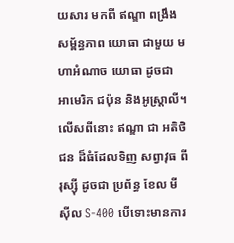យសារ មកពី ឥណ្ឌា ពង្រឹងសម្ព័ន្ធភាព យោធា ជាមួយ មហាអំណាច យោធា ដូចជា អាមេរិក ជប៉ុន និងអូស្ត្រាលី។ លើសពីនោះ ឥណ្ឌា ជា អតិថិជន ដ៏ធំដែលទិញ សព្វាវុធ ពី រុស្ស៊ី ដូចជា ប្រព័ន្ធ ខែល មីស៊ីល S-400 បើទោះមានការ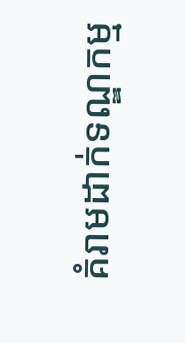គំរាមដាក់ទណ្ឌកម្ម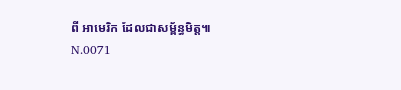ពី អាមេរិក ដែលជាសម្ព័ន្ធមិត្ត៕
N.0071